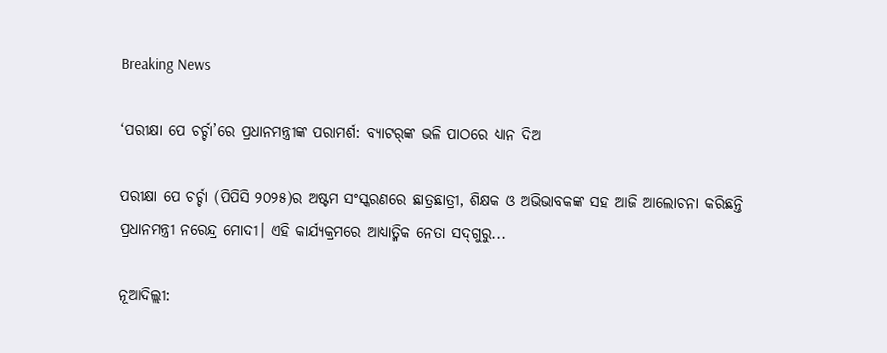Breaking News

‘ପରୀକ୍ଷା ପେ ଚର୍ଚ୍ଚା’ରେ ପ୍ରଧାନମନ୍ତ୍ରୀଙ୍କ ପରାମର୍ଶ: ବ୍ୟାଟର୍‌ଙ୍କ ଭଳି ପାଠରେ ଧ୍ୟାନ ଦିଅ

ପରୀକ୍ଷା ପେ ଚର୍ଚ୍ଚା (ପିପିସି ୨୦୨୫)ର ଅଷ୍ଟମ ସଂସ୍କରଣରେ ଛାତ୍ରଛାତ୍ରୀ, ଶିକ୍ଷକ ଓ ଅଭିଭାବକଙ୍କ ସହ ଆଜି ଆଲୋଚନା କରିଛନ୍ତି ପ୍ରଧାନମନ୍ତ୍ରୀ ନରେନ୍ଦ୍ର ମୋଦୀ। ଏହି କାର୍ଯ୍ୟକ୍ରମରେ ଆଧ୍ୟାତ୍ମିକ ନେତା ସଦ୍‌ଗୁରୁ...

ନୂଆଦିଲ୍ଲୀ: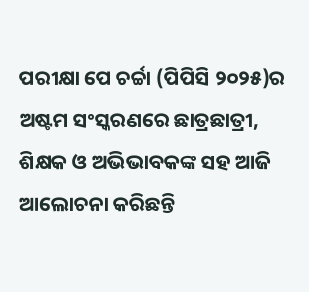ପରୀକ୍ଷା ପେ ଚର୍ଚ୍ଚା (ପିପିସି ୨୦୨୫)ର ଅଷ୍ଟମ ସଂସ୍କରଣରେ ଛାତ୍ରଛାତ୍ରୀ, ଶିକ୍ଷକ ଓ ଅଭିଭାବକଙ୍କ ସହ ଆଜି ଆଲୋଚନା କରିଛନ୍ତି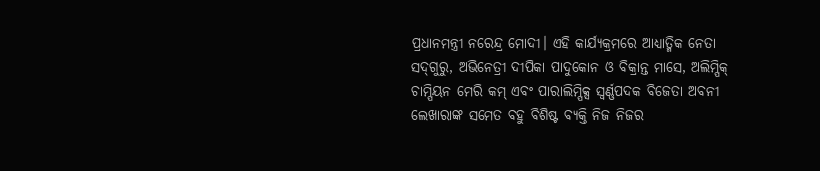ପ୍ରଧାନମନ୍ତ୍ରୀ ନରେନ୍ଦ୍ର ମୋଦୀ। ଏହି କାର୍ଯ୍ୟକ୍ରମରେ ଆଧ୍ୟାତ୍ମିକ ନେତା ସଦ୍‌ଗୁରୁ, ଅଭିନେତ୍ରୀ ଦୀପିକା ପାଦୁକୋନ ଓ ବିକ୍ରାନ୍ତ ମାସେ, ଅଲିମ୍ପିକ୍ ଚାମ୍ପିୟନ ମେରି କମ୍ ଏବଂ ପାରାଲିମ୍ପିକ୍ସ ସ୍ୱର୍ଣ୍ଣପଦକ ବିଜେତା ଅବନୀ ଲେଖାରାଙ୍କ ସମେତ ବହୁ ବିଶିଷ୍ଟ ବ୍ୟକ୍ତି ନିଜ ନିଜର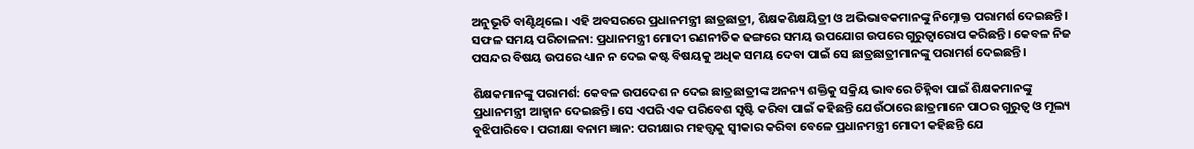ଅନୁଭୂତି ବାଣ୍ଟିଥିଲେ। ଏହି ଅବସରରେ ପ୍ରଧାନମନ୍ତ୍ରୀ ଛାତ୍ରଛାତ୍ରୀ, ଶିକ୍ଷକଶିକ୍ଷୟିତ୍ରୀ ଓ ଅଭିଭାବକମାନଙ୍କୁ ନିମ୍ନୋକ୍ତ ପରାମର୍ଶ ଦେଇଛନ୍ତି। ସଫଳ ସମୟ ପରିଚାଳନା: ପ୍ରଧାନମନ୍ତ୍ରୀ ମୋଦୀ ରଣନୀତିକ ଢଙ୍ଗ‌ରେ ସମୟ ଉପଯୋଗ ଉପରେ ଗୁରୁତ୍ୱାରୋପ କରିଛନ୍ତି। କେବଳ ନିଜ ପସନ୍ଦର ବିଷୟ ଉପରେ ଧ୍ୟାନ ନ ଦେଇ କଷ୍ଟ ବିଷୟକୁ ଅଧିକ ସମୟ ଦେବା ପାଇଁ ସେ ଛାତ୍ରଛାତ୍ରୀମାନଙ୍କୁ ପରାମର୍ଶ ଦେଇଛନ୍ତି।

ଶିକ୍ଷକମାନଙ୍କୁ ପରାମର୍ଶ: କେବଳ ଉପଦେଶ ନ ଦେଇ ଛାତ୍ରଛାତ୍ରୀଙ୍କ ଅନନ୍ୟ ଶକ୍ତିକୁ ସକ୍ରିୟ ଭାବରେ ଚିହ୍ନିବା ପାଇଁ ଶିକ୍ଷକମାନଙ୍କୁ ପ୍ରଧାନମନ୍ତ୍ରୀ ଆହ୍ୱାନ ଦେଇଛନ୍ତି। ସେ ଏପରି ଏକ ପରିବେଶ ସୃଷ୍ଟି କରିବା ପାଇଁ କହିଛନ୍ତି ଯେଉଁଠାରେ ଛାତ୍ରମାନେ ପାଠର ଗୁରୁତ୍ବ ଓ ମୂଲ୍ୟ ବୁଝିପାରିବେ। ପରୀକ୍ଷା ବନାମ ଜ୍ଞାନ: ପରୀକ୍ଷାର ମହତ୍ତ୍ୱକୁ ସ୍ୱୀକାର କରିବା ବେଳେ ପ୍ରଧାନମନ୍ତ୍ରୀ ମୋଦୀ କହିଛନ୍ତି ଯେ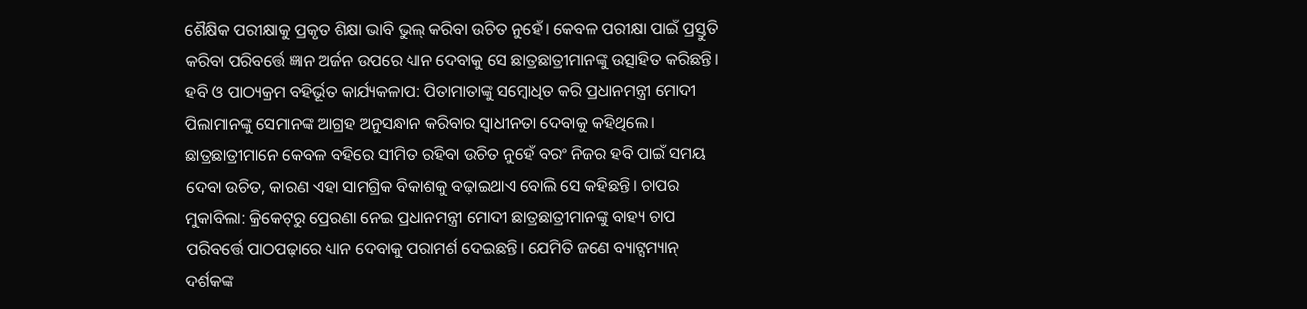ଶୈକ୍ଷିକ ପରୀକ୍ଷାକୁ ପ୍ରକୃତ ଶିକ୍ଷା ଭାବି ଭୁଲ୍‌ କରିବା ଉଚିତ ନୁହେଁ। କେବଳ ପରୀକ୍ଷା ପାଇଁ ପ୍ରସ୍ତୁତି କରିବା ପରିବର୍ତ୍ତେ ଜ୍ଞାନ ଅର୍ଜନ ଉପରେ ଧ୍ୟାନ ଦେବାକୁ ସେ ଛାତ୍ରଛାତ୍ରୀମାନଙ୍କୁ ଉତ୍ସାହିତ କରିଛନ୍ତି। ହବି ଓ ପାଠ୍ୟକ୍ରମ ବହିର୍ଭୂତ କାର୍ଯ୍ୟକଳାପ: ପିତାମାତାଙ୍କୁ ସମ୍ବୋଧିତ କରି ପ୍ରଧାନମନ୍ତ୍ରୀ ମୋଦୀ ପିଲାମାନଙ୍କୁ ସେମାନଙ୍କ ଆଗ୍ରହ ଅନୁସନ୍ଧାନ କରିବାର ସ୍ୱାଧୀନତା ଦେବାକୁ କହିଥିଲେ। ଛାତ୍ରଛାତ୍ରୀମାନେ କେବଳ ବହିରେ ସୀମିତ ରହିବା ଉଚିତ ନୁହେଁ ବରଂ ନିଜର ହବି ପାଇଁ ସମୟ ଦେବା ଉଚିତ, କାରଣ ଏହା ସାମଗ୍ରିକ ବିକାଶକୁ ବଢ଼ାଇଥାଏ ବୋଲି ସେ କହିଛନ୍ତି। ଚାପର ମୁକାବିଲା: କ୍ରିକେଟ୍‌ରୁ ପ୍ରେରଣା ନେଇ ପ୍ରଧାନମନ୍ତ୍ରୀ ମୋଦୀ ଛାତ୍ରଛାତ୍ରୀମାନଙ୍କୁ ବାହ୍ୟ ଚାପ ପରିବର୍ତ୍ତେ ପାଠପଢ଼ାରେ ଧ୍ୟାନ ଦେବାକୁ ପରାମର୍ଶ ଦେଇଛନ୍ତି। ଯେମିତି ଜଣେ ବ୍ୟାଟ୍ସମ୍ୟାନ୍ ଦର୍ଶକଙ୍କ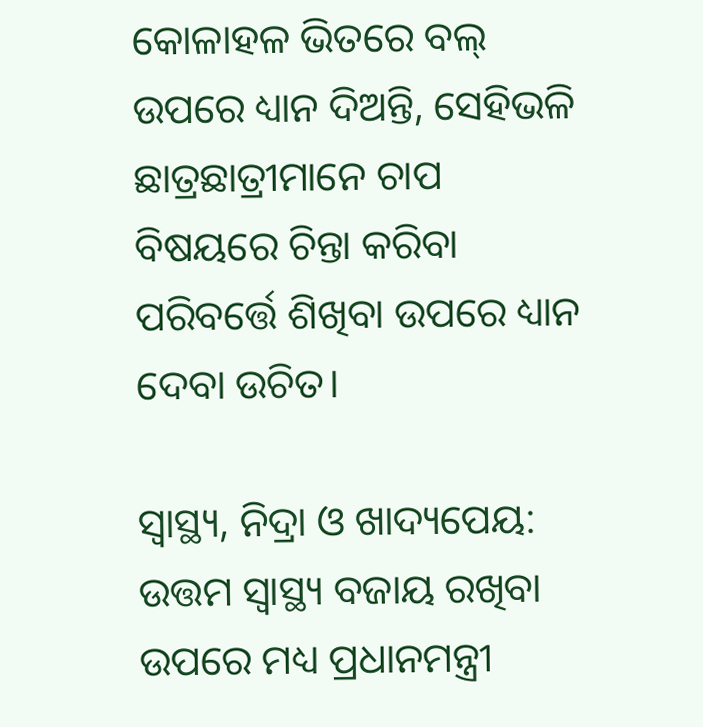କୋଳାହଳ ଭିତରେ ବଲ୍ ଉପରେ ଧ୍ୟାନ ଦିଅନ୍ତି, ସେହିଭଳି ଛାତ୍ରଛାତ୍ରୀମାନେ ଚାପ ବିଷୟରେ ଚିନ୍ତା କରିବା ପରିବର୍ତ୍ତେ ଶିଖିବା ଉପରେ ଧ୍ୟାନ ଦେବା ଉଚିତ।

ସ୍ୱାସ୍ଥ୍ୟ, ନିଦ୍ରା ଓ ଖାଦ୍ୟପେୟ: ଉତ୍ତମ ସ୍ୱାସ୍ଥ୍ୟ ବଜାୟ ରଖିବା ଉପରେ ମଧ୍ୟ ପ୍ରଧାନମନ୍ତ୍ରୀ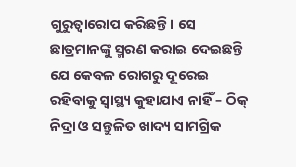ଗୁରୁତ୍ୱାରୋପ କରିଛନ୍ତି। ସେ ଛାତ୍ରମାନଙ୍କୁ ସ୍ମରଣ କରାଇ ଦେଇଛନ୍ତି ଯେ କେବଳ ରୋଗରୁ ଦୂରେଇ ରହିବାକୁ ସ୍ୱାସ୍ଥ୍ୟ କୁହାଯାଏ ନାହିଁ – ଠିକ୍ ନିଦ୍ରା ଓ ସନ୍ତୁଳିତ ଖାଦ୍ୟ ସାମଗ୍ରିକ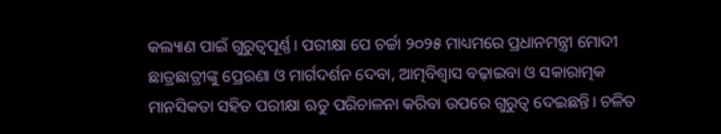କଲ୍ୟାଣ ପାଇଁ ଗୁରୁତ୍ୱପୂର୍ଣ୍ଣ। ପରୀକ୍ଷା ପେ ଚର୍ଚ୍ଚା ୨୦୨୫ ମାଧ୍ୟମରେ ପ୍ରଧାନମନ୍ତ୍ରୀ ମୋଦୀ ଛାତ୍ରଛାତ୍ରୀଙ୍କୁ ପ୍ରେରଣା ଓ ମାର୍ଗଦର୍ଶନ ଦେବା, ଆତ୍ମବିଶ୍ୱାସ ବଢ଼ାଇବା ଓ ସକାରାତ୍ମକ ମାନସିକତା ସହିତ ପରୀକ୍ଷା ଋତୁ ପରିଚାଳନା କରିବା ଉପରେ ଗୁରୁତ୍ବ ଦେଇଛନ୍ତି। ଚଳିତ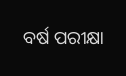ବର୍ଷ ପରୀକ୍ଷା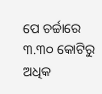ପେ ଚର୍ଚ୍ଚାରେ ୩.୩୦ କୋଟିରୁ ଅଧିକ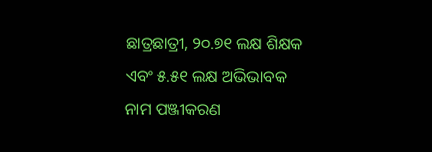ଛାତ୍ରଛାତ୍ରୀ, ୨୦.୭୧ ଲକ୍ଷ ଶିକ୍ଷକ ଏବଂ ୫.୫୧ ଲକ୍ଷ ଅଭିଭାବକ ନାମ ପଞ୍ଜୀକରଣ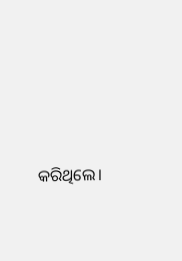କରିଥିଲେ।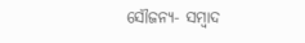ସୌଜନ୍ୟ- ସମ୍ୱାଦ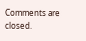Comments are closed.